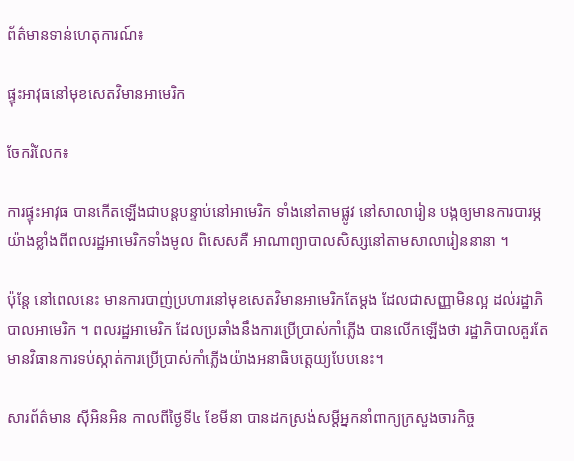ព័ត៌មានទាន់ហេតុការណ៍៖

ផ្ទុះអាវុធនៅមុខសេតវិមានអាមេរិក

ចែករំលែក៖

ការផ្ទុះអាវុធ បានកើតឡើងជាបន្តបន្ទាប់នៅអាមេរិក ទាំងនៅតាមផ្លូវ នៅសាលារៀន បង្កឲ្យមានការបារម្ភយ៉ាងខ្លាំងពីពលរដ្ឋអាមេរិកទាំងមូល ពិសេសគឺ អាណាព្យាបាលសិស្សនៅតាមសាលារៀននានា ។

ប៉ុន្តែ នៅពេលនេះ មានការបាញ់ប្រហារនៅមុខសេតវិមានអាមេរិកតែម្តង ដែលជាសញ្ញាមិនល្អ ដល់រដ្ឋាភិបាលអាមេរិក ។ ពលរដ្ឋអាមេរិក ដែលប្រឆាំងនឹងការប្រើប្រាស់កាំភ្លើង បានលើកឡើងថា រដ្ឋាភិបាលគួរតែមានវិធានការទប់ស្កាត់ការប្រើប្រាស់កាំភ្លើងយ៉ាងអនាធិបតេ្តយ្យបែបនេះ។

សារព័ត៌មាន ស៊ីអិនអិន កាលពីថ្ងៃទី៤ ខែមីនា បានដកស្រង់សម្តីអ្នកនាំពាក្យក្រសួងចារកិច្ច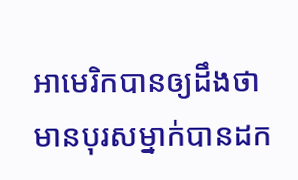អាមេរិកបានឲ្យដឹងថា មានបុរសម្នាក់បានដក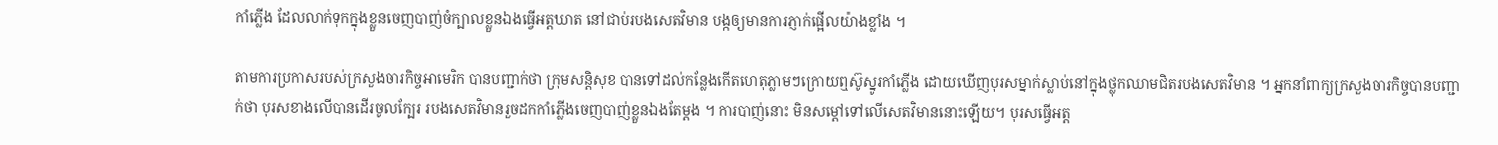កាំភ្លើង ដែលលាក់ទុកក្នុងខ្លួនចេញបាញ់ចំក្បាលខ្លួនឯងធ្វើអត្តឃាត នៅជាប់របងសេតវិមាន បង្កឲ្យមានការភ្ញាក់ផ្អើលយ៉ាងខ្លាំង ។

តាមការប្រកាសរបស់ក្រសួងចារកិច្ចអាមេរិក បានបញ្ជាក់ថា ក្រុមសន្តិសុខ បានទៅដល់កន្លែងកើតហេតុភ្លាមៗក្រោយឮស៊ូស្នូរកាំភ្លើង ដោយឃើញបុរសម្នាក់ស្លាប់នៅក្នុងថ្លុកឈាមជិតរបងសេតវិមាន ។ អ្នកនាំពាក្យក្រសួងចារកិច្ចបានបញ្ជាក់ថា បុរសខាងលើបានដើរចូលក្បែរ របងសេតវិមានរួចដកកាំភ្លើងចេញបាញ់ខ្លួនឯងតែម្តង ។ ការបាញ់នោះ មិនសម្តៅទៅលើសេតវិមាននោះឡើយ។ បុរសធ្វើអត្ត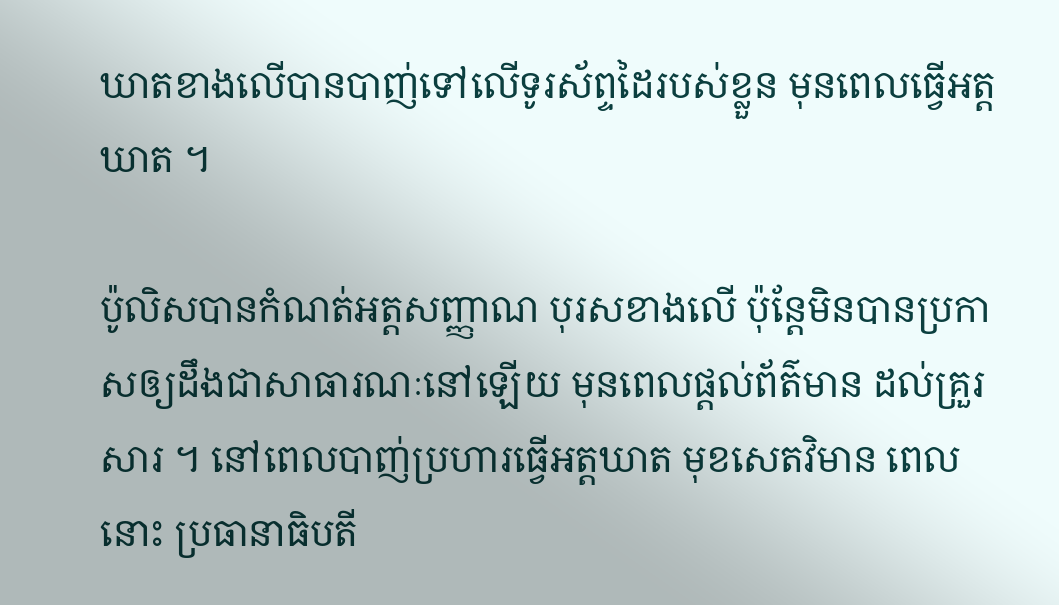ឃាតខាងលើបានបាញ់ទៅលើទូរស័ព្ទដៃរបស់ខ្លួន មុនពេលធ្វើអត្តឃាត ។

ប៉ូលិសបានកំណត់អត្តសញ្ញាណ បុរសខាងលើ ប៉ុន្តែមិនបានប្រកាសឲ្យដឹងជាសាធារណៈនៅឡើយ មុនពេលផ្តល់ព័ត៌មាន ដល់គ្រួរសារ ។ នៅពេលបាញ់ប្រហារធ្វើអត្តឃាត មុខសេតវិមាន ពេលនោះ ប្រធានាធិបតី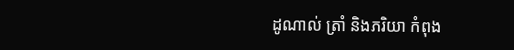ដូណាល់ ត្រាំ និងភរិយា កំពុង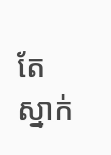តែ ស្នាក់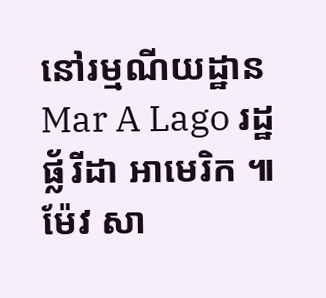នៅរម្មណីយដ្ឋាន Mar A Lago រដ្ឋ ផ្ល័រីដា អាមេរិក ៕ ម៉ែវ សា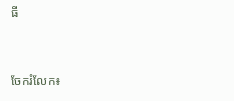ធី


ចែករំលែក៖